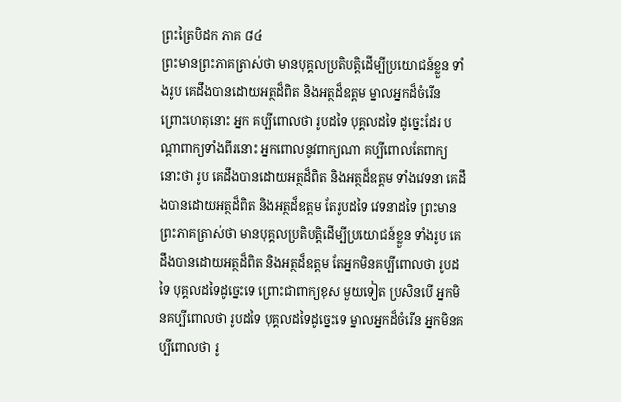ព្រះត្រៃបិដក ភាគ ៨៤
ព្រះមានព្រះភាគត្រាស់ថា មានបុគ្គលប្រតិបត្តិដើម្បីប្រយោជន៍ខ្លួន ទាំងរូប គេដឹងបានដោយអត្ថដ៏ពិត និងអត្ថដ៏ឧត្តម ម្នាលអ្នកដ៏ចំរើន ព្រោះហេតុនោះ អ្នក គប្បីពោលថា រូបដទៃ បុគ្គលដទៃ ដូច្នេះដែរ បណ្តាពាក្យទាំងពីរនោះ អ្នកពោលនូវពាក្យណា គប្បីពោលតែពាក្យនោះថា រូប គេដឹងបានដោយអត្ថដ៏ពិត និងអត្ថដ៏ឧត្តម ទាំងវេទនា គេដឹងបានដោយអត្ថដ៏ពិត និងអត្ថដ៏ឧត្តម តែរូបដទៃ វេទនាដទៃ ព្រះមានព្រះភាគត្រាស់ថា មានបុគ្គលប្រតិបត្តិដើម្បីប្រយោជន៍ខ្លួន ទាំងរូប គេដឹងបានដោយអត្ថដ៏ពិត និងអត្ថដ៏ឧត្តម តែអ្នកមិនគប្បីពោលថា រូបដទៃ បុគ្គលដទៃដូច្នេះទេ ព្រោះជាពាក្យខុស មួយទៀត ប្រសិនបើ អ្នកមិនគប្បីពោលថា រូបដទៃ បុគ្គលដទៃដូច្នេះទេ ម្នាលអ្នកដ៏ចំរើន អ្នកមិនគប្បីពោលថា រូ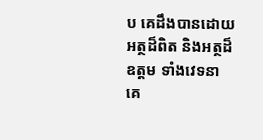ប គេដឹងបានដោយអត្ថដ៏ពិត និងអត្ថដ៏ឧត្តម ទាំងវេទនា គេ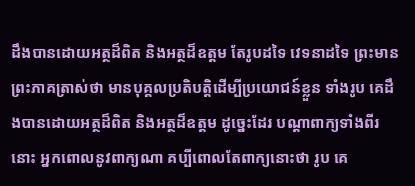ដឹងបានដោយអត្ថដ៏ពិត និងអត្ថដ៏ឧត្តម តែរូបដទៃ វេទនាដទៃ ព្រះមានព្រះភាគត្រាស់ថា មានបុគ្គលប្រតិបត្តិដើម្បីប្រយោជន៍ខ្លួន ទាំងរូប គេដឹងបានដោយអត្ថដ៏ពិត និងអត្ថដ៏ឧត្តម ដូច្នេះដែរ បណ្តាពាក្យទាំងពីរនោះ អ្នកពោលនូវពាក្យណា គប្បីពោលតែពាក្យនោះថា រូប គេ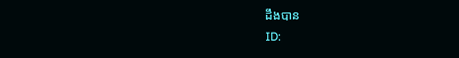ដឹងបាន
ID: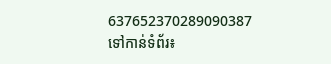637652370289090387
ទៅកាន់ទំព័រ៖